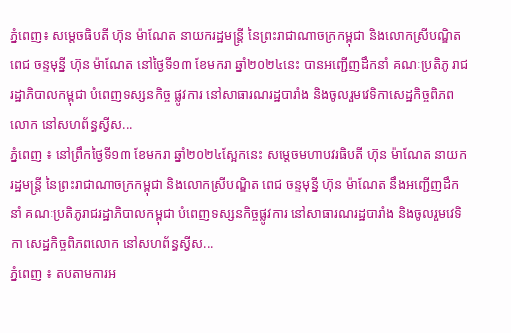ភ្នំពេញ៖ សម្តេចធិបតី ហ៊ុន ម៉ាណែត នាយករដ្ឋមន្ត្រី នៃព្រះរាជាណាចក្រកម្ពុជា និងលោកស្រីបណ្ឌិត ពេជ ចន្ទមុន្នី ហ៊ុន ម៉ាណែត នៅថ្ងៃទី១៣ ខែមករា ឆ្នាំ២០២៤នេះ បានអញ្ជើញដឹកនាំ គណៈប្រតិភូ រាជរដ្ឋាភិបាលកម្ពុជា បំពេញទស្សនកិច្ច ផ្លូវការ នៅសាធារណរដ្ឋបារាំង និងចូលរួមវេទិកាសេដ្ឋកិច្ចពិភពលោក នៅសហព័ន្ធស្វីស...
ភ្នំពេញ ៖ នៅព្រឹកថ្ងៃទី១៣ ខែមករា ឆ្នាំ២០២៤ស្អែកនេះ សម្តេចមហាបវរធិបតី ហ៊ុន ម៉ាណែត នាយករដ្ឋមន្ត្រី នៃព្រះរាជាណាចក្រកម្ពុជា និងលោកស្រីបណ្ឌិត ពេជ ចន្ទមុន្នី ហ៊ុន ម៉ាណែត នឹងអញ្ជើញដឹកនាំ គណៈប្រតិភូរាជរដ្ឋាភិបាលកម្ពុជា បំពេញទស្សនកិច្ចផ្លូវការ នៅសាធារណរដ្ឋបារាំង និងចូលរួមវេទិកា សេដ្ឋកិច្ចពិភពលោក នៅសហព័ន្ធស្វីស...
ភ្នំពេញ ៖ តបតាមការអ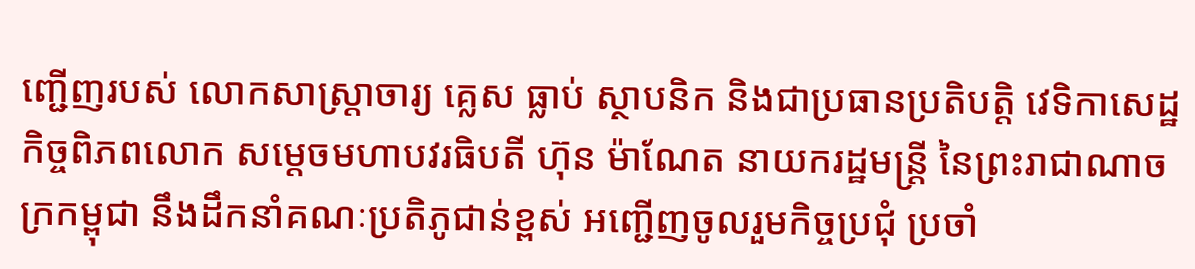ញ្ជើញរបស់ លោកសាស្ត្រាចារ្យ គ្លេស ធ្លាប់ ស្ថាបនិក និងជាប្រធានប្រតិបត្តិ វេទិកាសេដ្ឋកិច្ចពិភពលោក សម្តេចមហាបវរធិបតី ហ៊ុន ម៉ាណែត នាយករដ្ឋមន្ត្រី នៃព្រះរាជាណាចក្រកម្ពុជា នឹងដឹកនាំគណៈប្រតិភូជាន់ខ្ពស់ អញ្ជើញចូលរួមកិច្ចប្រជុំ ប្រចាំ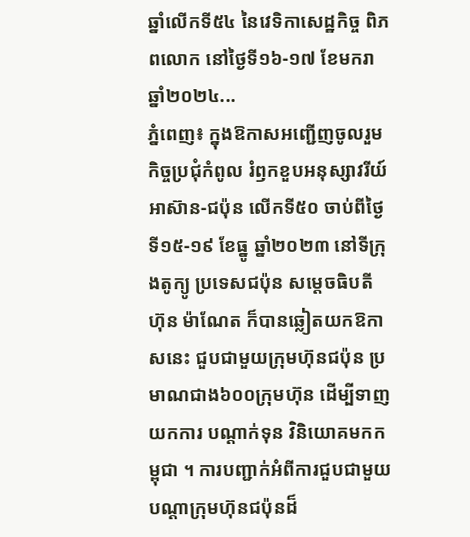ឆ្នាំលើកទី៥៤ នៃវេទិកាសេដ្ឋកិច្ច ពិភពលោក នៅថ្ងៃទី១៦-១៧ ខែមករា ឆ្នាំ២០២៤...
ភ្នំពេញ៖ ក្នុងឱកាសអញ្ជើញចូលរួមកិច្ចប្រជុំកំពូល រំឭកខួបអនុស្សាវរីយ៍អាស៊ាន-ជប៉ុន លើកទី៥០ ចាប់ពីថ្ងៃទី១៥-១៩ ខែធ្នូ ឆ្នាំ២០២៣ នៅទីក្រុងតូក្យូ ប្រទេសជប៉ុន សម្តេចធិបតី ហ៊ុន ម៉ាណែត ក៏បានឆ្លៀតយកឱកាសនេះ ជួបជាមួយក្រុមហ៊ុនជប៉ុន ប្រមាណជាង៦០០ក្រុមហ៊ុន ដើម្បីទាញយកការ បណ្តាក់ទុន វិនិយោគមកកម្ពុជា ។ ការបញ្ជាក់អំពីការជួបជាមួយ បណ្តាក្រុមហ៊ុនជប៉ុនដ៏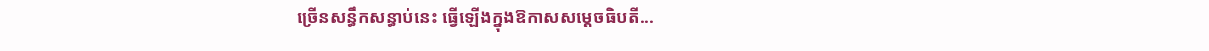ច្រើនសន្ធឹកសន្ធាប់នេះ ធ្វើឡើងក្នុងឱកាសសម្តេចធិបតី...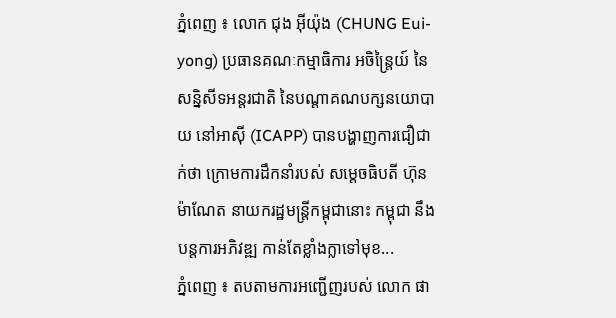ភ្នំពេញ ៖ លោក ជុង អ៊ីយ៉ុង (CHUNG Eui-yong) ប្រធានគណៈកម្មាធិការ អចិន្ត្រៃយ៍ នៃសន្និសីទអន្តរជាតិ នៃបណ្តាគណបក្សនយោបាយ នៅអាស៊ី (ICAPP) បានបង្ហាញការជឿជាក់ថា ក្រោមការដឹកនាំរបស់ សម្តេចធិបតី ហ៊ុន ម៉ាណែត នាយករដ្ឋមន្ដ្រីកម្ពុជានោះ កម្ពុជា នឹងបន្តការអភិវឌ្ឍ កាន់តែខ្លាំងក្លាទៅមុខ...
ភ្នំពេញ ៖ តបតាមការអញ្ជើញរបស់ លោក ផា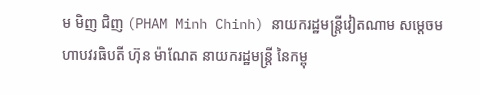ម មិញ ជិញ (PHAM Minh Chinh) នាយករដ្ឋមន្ត្រីវៀតណាម សម្តេចមហាបវរធិបតី ហ៊ុន ម៉ាណែត នាយករដ្ឋមន្ត្រី នៃកម្ពុ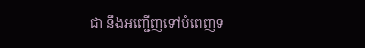ជា នឹងអញ្ជើញទៅបំពេញទ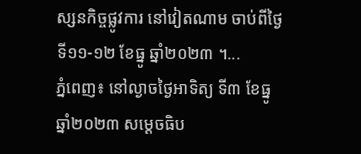ស្សនកិច្ចផ្លូវការ នៅវៀតណាម ចាប់ពីថ្ងៃទី១១-១២ ខែធ្នូ ឆ្នាំ២០២៣ ។...
ភ្នំពេញ៖ នៅល្ងាចថ្ងៃអាទិត្យ ទី៣ ខែធ្នូ ឆ្នាំ២០២៣ សម្តេចធិប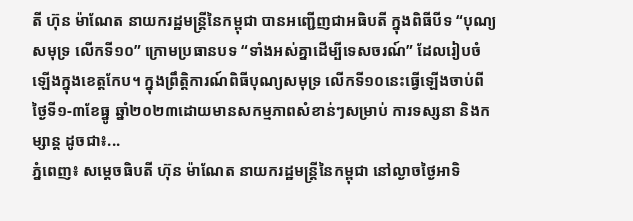តី ហ៊ុន ម៉ាណែត នាយករដ្ឋមន្ត្រីនៃកម្ពុជា បានអញ្ជើញជាអធិបតី ក្នុងពិធីបីទ “បុណ្យសមុទ្រ លើកទី១០” ក្រោមប្រធានបទ “ទាំងអស់គ្នាដើម្បីទេសចរណ៍” ដែលរៀបចំឡើងក្នុងខេត្តកែប។ ក្នុងព្រឹត្តិការណ៍ពិធីបុណ្យសមុទ្រ លើកទី១០នេះធ្វើឡើងចាប់ពីថ្ងៃទី១-៣ខែធ្នូ ឆ្នាំ២០២៣ដោយមានសកម្មភាពសំខាន់ៗសម្រាប់ ការទស្សនា និងកម្សាន្ត ដូចជា៖...
ភ្នំពេញ៖ សម្តេចធិបតី ហ៊ុន ម៉ាណែត នាយករដ្ឋមន្ត្រីនៃកម្ពុជា នៅល្ងាចថ្ងៃអាទិ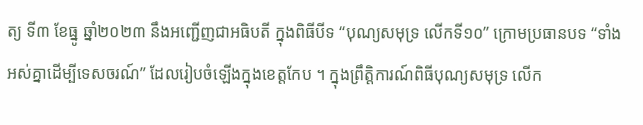ត្យ ទី៣ ខែធ្នូ ឆ្នាំ២០២៣ នឹងអញ្ជើញជាអធិបតី ក្នុងពិធីបីទ “បុណ្យសមុទ្រ លើកទី១០” ក្រោមប្រធានបទ “ទាំងអស់គ្នាដើម្បីទេសចរណ៍” ដែលរៀបចំឡើងក្នុងខេត្តកែប ។ ក្នុងព្រឹត្តិការណ៍ពិធីបុណ្យសមុទ្រ លើក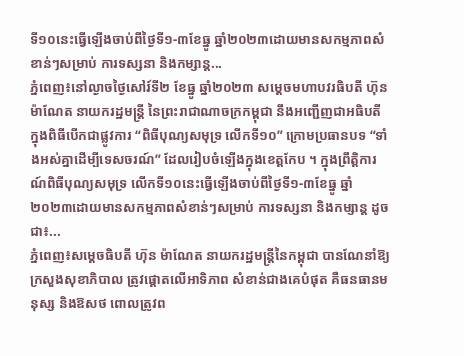ទី១០នេះធ្វើឡើងចាប់ពីថ្ងៃទី១-៣ខែធ្នូ ឆ្នាំ២០២៣ដោយមានសកម្មភាពសំខាន់ៗសម្រាប់ ការទស្សនា និងកម្សាន្ត...
ភ្នំពេញ៖នៅល្ងាចថ្ងៃសៅរ៍ទី២ ខែធ្នូ ឆ្នាំ២០២៣ សម្តេចមហាបវរធិបតី ហ៊ុន ម៉ាណែត នាយករដ្ឋមន្ត្រី នៃព្រះរាជាណាចក្រកម្ពុជា នឹងអញ្ជើញជាអធិបតី ក្នុងពិធីបើកជាផ្លូវការ “ពិធីបុណ្យសមុទ្រ លើកទី១០” ក្រោមប្រធានបទ “ទាំងអស់គ្នាដើម្បីទេសចរណ៍” ដែលរៀបចំឡើងក្នុងខេត្តកែប ។ ក្នុងព្រឹត្តិការណ៍ពិធីបុណ្យសមុទ្រ លើកទី១០នេះធ្វើឡើងចាប់ពីថ្ងៃទី១-៣ខែធ្នូ ឆ្នាំ២០២៣ដោយមានសកម្មភាពសំខាន់ៗសម្រាប់ ការទស្សនា និងកម្សាន្ត ដូចជា៖...
ភ្នំពេញ៖សម្តេចធិបតី ហ៊ុន ម៉ាណែត នាយករដ្ឋមន្ត្រីនៃកម្ពុជា បានណែនាំឱ្យ ក្រសួងសុខាភិបាល ត្រូវផ្តោតលើអាទិភាព សំខាន់ជាងគេបំផុត គឺធនធានមនុស្ស និងឱសថ ពោលត្រូវព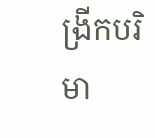ង្រីកបរិមា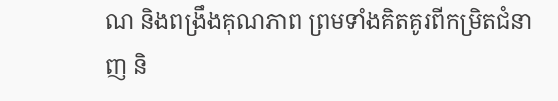ណ និងពង្រឹងគុណភាព ព្រមទាំងគិតគូរពីកម្រិតជំនាញ និ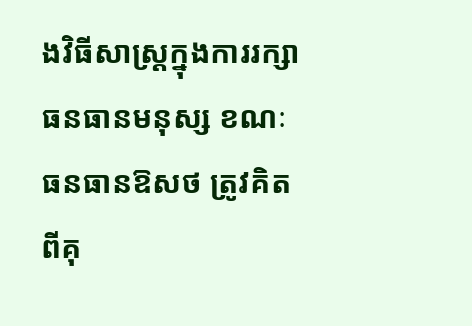ងវិធីសាស្ត្រក្នុងការរក្សាធនធានមនុស្ស ខណៈធនធានឱសថ ត្រូវគិតពីគុ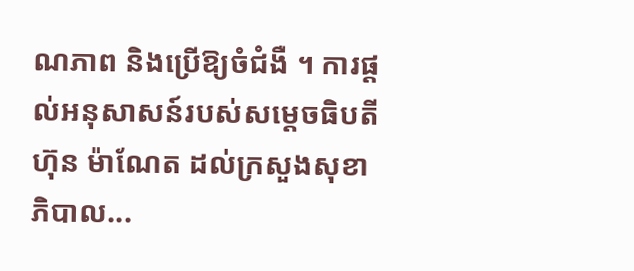ណភាព និងប្រើឱ្យចំជំងឺ ។ ការផ្តល់អនុសាសន៍របស់សម្តេចធិបតី ហ៊ុន ម៉ាណែត ដល់ក្រសួងសុខាភិបាល...